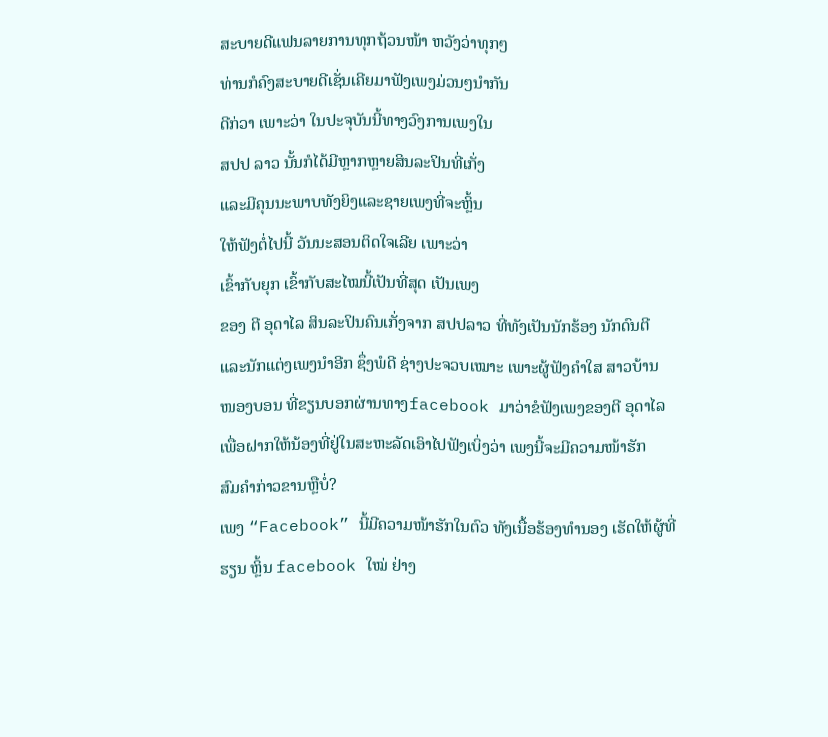ສະບາຍດີແຟນລາຍການທຸກຖ້ວນໜ້າ ຫວັງວ່າທຸກໆ
ທ່ານກໍຄົງສະບາຍດີເຊັ່ນເຄີຍມາຟັງເພງມ່ວນໆນໍາກັນ
ດີກ່ວາ ເພາະວ່າ ໃນປະຈຸບັນນີ້ທາງວົງການເພງໃນ
ສປປ ລາວ ນັ້ນກໍໄດ້ມີຫຼາກຫຼາຍສິນລະປິນທີ່ເກັ່ງ
ແລະມີຄຸນນະພາບທັງຍິງແລະຊາຍເພງທີ່ຈະຫຼິ້ນ
ໃຫ້ຟັງຕໍ່ໄປນີ້ ວັນນະສອນຕິດໃຈເລີຍ ເພາະວ່າ
ເຂົ້າກັບຍຸກ ເຂົ້າກັບສະໄໝນີ້ເປັນທີ່ສຸດ ເປັນເພງ
ຂອງ ຕີ ອຸດາໄລ ສິນລະປິນຄົນເກັ່ງຈາກ ສປປລາວ ທີ່ທັງເປັນນັກຮ້ອງ ນັກດົນຕີ
ແລະນັກແຕ່ງເພງນໍາອີກ ຊຶ່ງພໍດີ ຊ່າງປະຈວບເໝາະ ເພາະຜູ້ຟັງຄໍາໃສ ສາວບ້ານ
ໜອງບອນ ທີ່ຂຽນບອກຜ່ານທາງfacebook ມາວ່າຂໍຟັງເພງຂອງຕີ ອຸດາໄລ
ເພື່ອຝາກໃຫ້ນ້ອງທີ່ຢູ່ໃນສະຫະລັດເອົາໄປຟັງເບິ່ງວ່າ ເພງນີ້ຈະມີຄວາມໜ້າຮັກ
ສົມຄໍາກ່າວຂານຫຼືບໍ່?
ເພງ “Facebook” ນີ້ມີຄວາມໜ້າຮັກໃນຕົວ ທັງເນື້ອຮ້ອງທໍານອງ ເຮັດໃຫ້ຜູ້ທີ່
ຮຽນ ຫຼິ້ນ facebook ໃໝ່ ຢ່າງ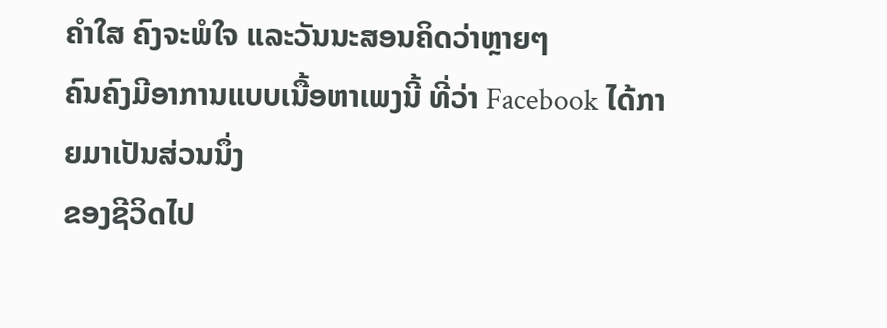ຄໍາໃສ ຄົງຈະພໍໃຈ ແລະວັນນະສອນຄິດວ່າຫຼາຍໆ
ຄົນຄົງມີອາການແບບເນື້ອຫາເພງນີ້ ທີ່ວ່າ Facebook ໄດ້ກາຍມາເປັນສ່ວນນຶ່ງ
ຂອງຊີວິດໄປ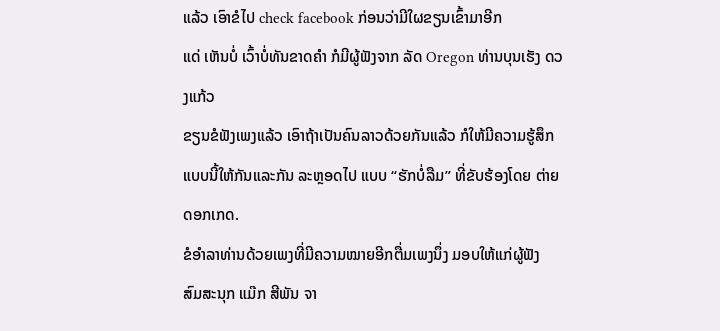ແລ້ວ ເອົາຂໍໄປ check facebook ກ່ອນວ່າມີໃຜຂຽນເຂົ້າມາອີກ
ແດ່ ເຫັນບໍ່ ເວົ້າບໍ່ທັນຂາດຄໍາ ກໍມີຜູ້ຟັງຈາກ ລັດ Oregon ທ່ານບຸນເຮັງ ດວງແກ້ວ
ຂຽນຂໍຟັງເພງແລ້ວ ເອົາຖ້າເປັນຄົນລາວດ້ວຍກັນແລ້ວ ກໍໃຫ້ມີຄວາມຮູ້ສຶກ
ແບບນີ້ໃຫ້ກັນແລະກັນ ລະຫຼອດໄປ ແບບ “ຮັກບໍ່ລືມ” ທີ່ຂັບຮ້ອງໂດຍ ຕ່າຍ
ດອກເກດ.
ຂໍອໍາລາທ່ານດ້ວຍເພງທີ່ມີຄວາມໝາຍອີກຕື່ມເພງນຶ່ງ ມອບໃຫ້ແກ່ຜູ້ຟັງ
ສົມສະນຸກ ແມ໊ກ ສີພັນ ຈາ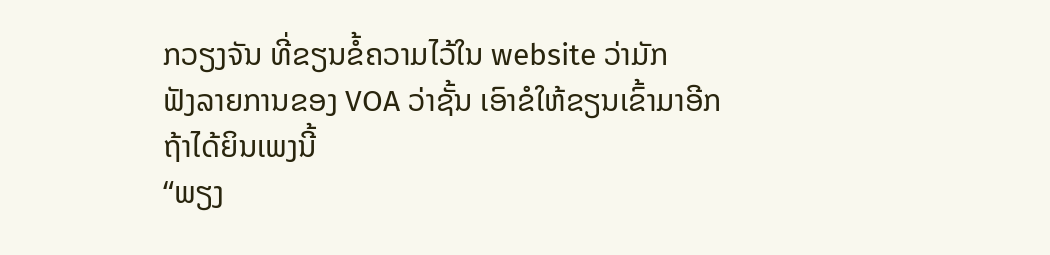ກວຽງຈັນ ທີ່ຂຽນຂໍ້ຄວາມໄວ້ໃນ website ວ່າມັກ
ຟັງລາຍການຂອງ VOA ວ່າຊັ້ນ ເອົາຂໍໃຫ້ຂຽນເຂົ້າມາອີກ ຖ້າໄດ້ຍິນເພງນີ້
“ພຽງ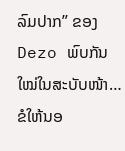ລົມປາກ” ຂອງ Dezo ພົບກັນໃໝ່ໃນສະບັບໜ້າ…ຂໍໃຫ້ນອ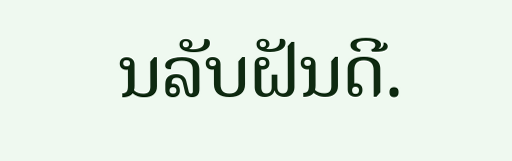ນລັບຝັນດີ.